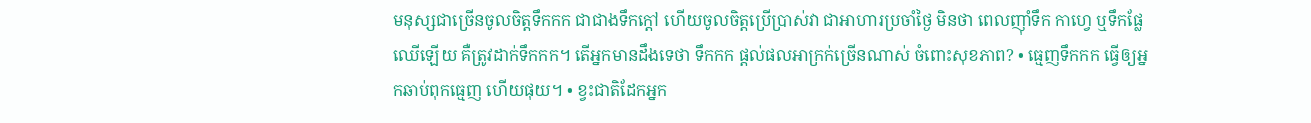មនុស្សជាច្រើនចូលចិត្តទឹកកក ជាជាងទឹកក្តៅ ហើយចូលចិត្តប្រើប្រាស់វា ជាអាហារប្រចាំថ្ងៃ មិនថា ពេលញ៉ាំទឹក កាហ្វេ ឬទឹកផ្លែឈើឡើយ គឺត្រូវដាក់ទឹកកក។ តើអ្នកមានដឹងទេថា ទឹកកក ផ្តល់ផលអាក្រក់ច្រើនណាស់ ចំពោះសុខភាព? • ធ្មេញទឹកកក ធ្វើឲ្យអ្នកឆាប់ពុកធ្មេញ ហើយផុយ។ • ខ្វះជាតិដែកអ្នក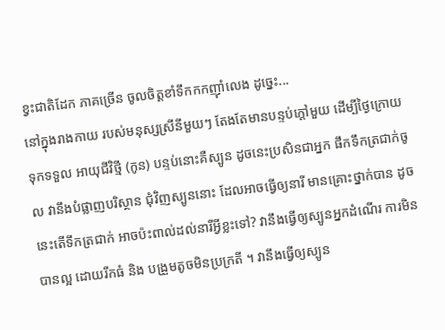ខ្វះជាតិដែក ភាគច្រើន ចូលចិត្តខាំទឹកកកញ៉ាំលេង ដូច្នេះ...
នៅក្នុងរាងកាយ របស់មនុស្សស្រីនីមួយៗ តែងតែមានបន្ទប់ក្តៅមួយ ដើម្បីថ្ងៃក្រោយទុកទទួល អាយុជីវិថ្មី (កូន) បន្ទប់នោះគឺស្បូន ដូចនេះប្រសិនជាអ្នក ផឹកទឹកត្រជាក់ចូល វានឹងបំផ្លាញបរិស្ថាន ជុំវិញស្បូននោះ ដែលអាចធ្វើឲ្យនារី មានគ្រោះថ្នាក់បាន ដូចនេះតើទឹកត្រជាក់ អាចប៉ះពាល់ដល់នារីអ្វីខ្លះទៅ? វានឹងធ្វើឲ្យស្បូនអ្នកដំណើរ ការមិនបានល្អ ដោយរីកធំ និង បង្រួមតូចមិនប្រក្រតី ។ វានឹងធ្វើឲ្យស្បូន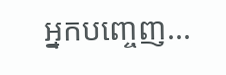អ្នកបញ្ចេញ...